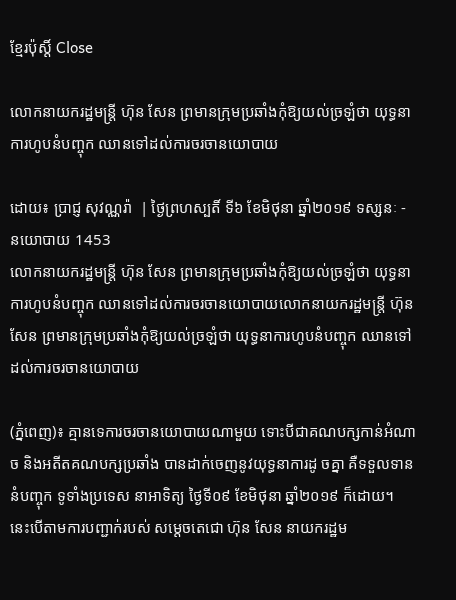ខ្មែរប៉ុស្ដិ៍ Close

លោកនាយករដ្ឋមន្ត្រី ហ៊ុន សែន ព្រមានក្រុមប្រឆាំងកុំឱ្យយល់ច្រឡំថា យុទ្ធនាការហូបនំបញ្ចុក ឈានទៅដល់ការចរចានយោបាយ

ដោយ៖ ប្រាជ្ញ សុវណ្ណរ៉ា  | ថ្ងៃព្រហស្បតិ៍ ទី៦ ខែមិថុនា ឆ្នាំ២០១៩ ទស្សនៈ - នយោបាយ 1453
លោកនាយករដ្ឋមន្ត្រី ហ៊ុន សែន ព្រមានក្រុមប្រឆាំងកុំឱ្យយល់ច្រឡំថា យុទ្ធនាការហូបនំបញ្ចុក ឈានទៅដល់ការចរចានយោបាយលោកនាយករដ្ឋមន្ត្រី ហ៊ុន សែន ព្រមានក្រុមប្រឆាំងកុំឱ្យយល់ច្រឡំថា យុទ្ធនាការហូបនំបញ្ចុក ឈានទៅដល់ការចរចានយោបាយ

(ភ្នំពេញ)៖ គ្មានទេការចរចានយោបាយណាមួយ ទោះបីជាគណបក្សកាន់អំណាច និងអតីតគណបក្សប្រឆាំង បានដាក់ចេញនូវយុទ្ធនាការដូ ចគ្នា គឺទទួលទាននំបញ្ចុក ទូទាំងប្រទេស នាអាទិត្យ ថ្ងៃទី០៩ ខែមិថុនា ឆ្នាំ២០១៩ ក៏ដោយ។ នេះបើតាមការបញ្ជាក់របស់ សម្តេចតេជោ ហ៊ុន សែន នាយករដ្ឋម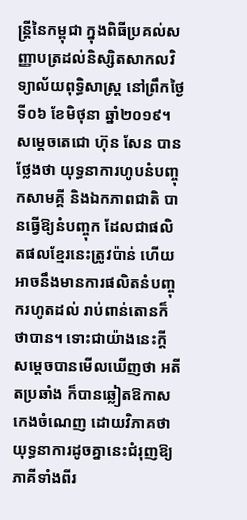ន្រ្តីនៃកម្ពុជា ក្នុងពិធីប្រគល់សញ្ញាបត្រដល់និស្សិតសាកលវិទ្យាល័យពុទ្ធិសាស្ត្រ នៅព្រឹកថ្ងៃទី០៦ ខែមិថុនា ឆ្នាំ២០១៩។ សម្តេចតេជោ ហ៊ុន សែន បានថ្លែងថា យុទ្ធនាការហូបនំបញ្ចុកសាមគ្គី និងឯកភាពជាតិ បានធ្វើឱ្យនំបញ្ចុក ដែលជាផលិតផលខ្មែរនេះត្រូវប៉ាន់ ហើយអាចនឹងមានការផលិតនំបញ្ចុករហូតដល់ រាប់ពាន់តោនក៏ថាបាន។ ទោះជាយ៉ាងនេះក្តី សម្តេចបានមើលឃើញថា អតីតប្រឆាំង ក៏បានឆ្លៀតឱកាសកេងចំណេញ ដោយវិភាគថា យុទ្ធនាការដូចគ្នានេះជំរុញឱ្យភាគីទាំងពីរ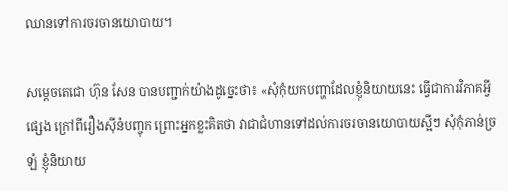ឈានទៅការចរចានយោបាយ។

សម្តេចតេជោ ហ៊ុន សែន បានបញ្ជាក់យ៉ាងដូច្នេះថា៖ «សុំកុំយកបញ្ហាដែលខ្ញុំនិយាយនេះ ធ្វើជាការវិភាគអ្វីផ្សេង ក្រៅពីរឿងស៊ីនំបញ្ចុក ព្រោះអ្នកខ្លះគិតថា វាជាជំហានទៅដល់ការចរចានយោបាយស្អីៗ សុំកុំភាន់ច្រឡំ ខ្ញុំនិយាយ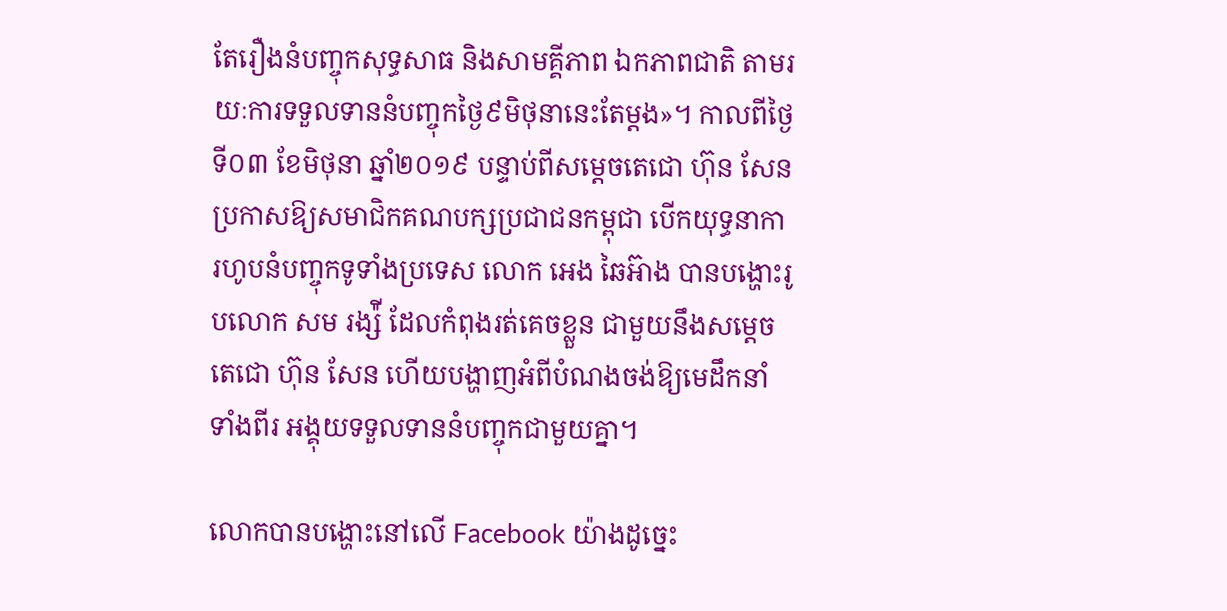តែរឿងនំបញ្ចុកសុទ្ធសាធ និងសាមគ្គីភាព ឯកភាពជាតិ តាមរយៈការទទួលទាននំបញ្ចុកថ្ងៃ៩មិថុនានេះតែម្តង»។ កាលពីថ្ងៃទី០៣ ខែមិថុនា ឆ្នាំ២០១៩ បន្ទាប់ពីសម្តេចតេជោ ហ៊ុន សែន ប្រកាសឱ្យសមាជិកគណបក្សប្រជាជនកម្ពុជា បើកយុទ្ធនាការហូបនំបញ្ចុកទូទាំងប្រទេស លោក អេង ឆៃអ៊ាង បានបង្ហោះរូបលោក សម រង្ស៉ី ដែលកំពុងរត់គេចខ្លួន ជាមួយនឹងសម្តេចតេជោ ហ៊ុន សែន ហើយបង្ហាញអំពីបំណងចង់ឱ្យមេដឹកនាំទាំងពីរ អង្គុយទទួលទាននំបញ្ចុកជាមួយគ្នា។

លោកបានបង្ហោះនៅលើ Facebook យ៉ាងដូច្នេះ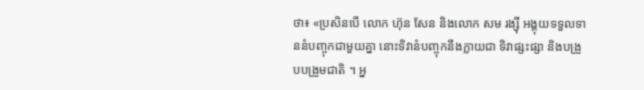ថា៖ «ប្រសិនបើ លោក ហ៊ុន សែន និងលោក សម រង្សុី អង្គុយទទួលទាននំបញ្ចុកជាមួយគ្នា នោះទិវានំបញ្ចុកនឹងក្លាយជា ទិវាផ្សះផ្សា និងបង្រួបបង្រួមជាតិ ។ អ្ន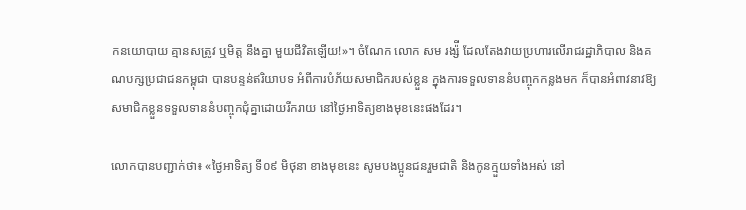កនយោបាយ គ្មានសត្រូវ ឬមិត្ត នឹងគ្នា មួយជីវិតឡើយ!»។ ចំណែក លោក សម រង្ស៉ី ដែលតែងវាយប្រហារលើរាជរដ្ឋាភិបាល និងគណបក្សប្រជាជនកម្ពុជា បានបន្ទន់ឥរិយាបទ អំពីការបំភ័យសមាជិករបស់ខ្លួន ក្នុងការទទួលទាននំបញ្ចុកកន្លងមក ក៏បានអំពាវនាវឱ្យសមាជិកខ្លួនទទួលទាននំបញ្ចុកជុំគ្នាដោយរីករាយ នៅថ្ងៃអាទិត្យខាងមុខនេះផងដែរ។

លោកបានបញ្ជាក់ថា៖ «ថ្ងៃអាទិត្យ ទី០៩ មិថុនា ខាងមុខនេះ សូមបងប្អូនជនរួមជាតិ និងកូនក្មួយទាំងអស់ នៅ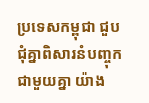ប្រទេសកម្ពុជា ជួបជុំគ្នាពិសារនំបញ្ចុកជាមួយគ្នា យ៉ាង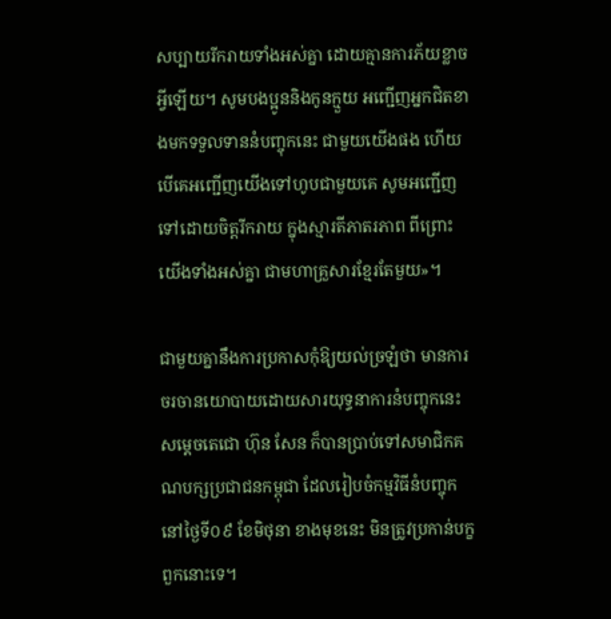សប្បាយរីករាយទាំងអស់គ្នា ដោយគ្មានការភ័យខ្លាចអ្វីឡើយ។ សូមបងប្អូននិងកូនក្មួយ អញ្ជើញអ្នកជិតខាងមកទទួលទាននំបញ្ចុកនេះ ជាមួយយើងផង ហើយបើគេអញ្ជើញយើងទៅហូបជាមួយគេ សូមអញ្ជើញទៅដោយចិត្តរីករាយ ក្នុងស្មារតីភាតរភាព ពីព្រោះយើងទាំងអស់គ្នា ជាមហាគ្រួសារខ្មែរតែមួយ»។

ជាមួយគ្នានឹងការប្រកាសកុំឱ្យយល់ច្រឡំថា មានការចរចានយោបាយដោយសារយុទ្ធនាការនំបញ្ចុកនេះ សម្តេចតេជោ ហ៊ុន សែន ក៏បានប្រាប់ទៅសមាជិកគណបក្សប្រជាជនកម្ពុជា ដែលរៀបចំកម្មវិធីនំបញ្ចុក នៅថ្ងៃទី០៩ ខែមិថុនា ខាងមុខនេះ មិនត្រូវប្រកាន់បក្ខពួកនោះទេ។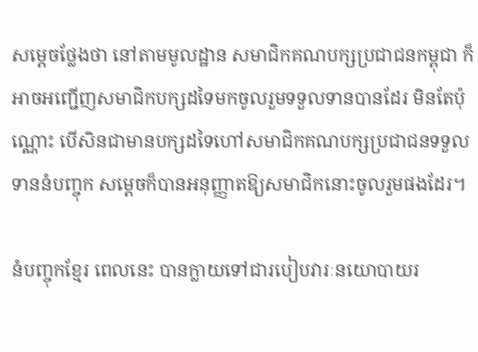សម្តេចថ្លែងថា នៅតាមមូលដ្ឋាន សមាជិកគណបក្សប្រជាជនកម្ពុជា ក៏អាចអញ្ជើញសមាជិកបក្សដទៃមកចូលរួមទទួលទានបានដែរ មិនតែប៉ុណ្ណោះ បើសិនជាមានបក្សដទៃហៅសមាជិកគណបក្សប្រជាជនទទួលទាននំបញ្ចុក សម្តេចក៏បានអនុញ្ញាតឱ្យសមាជិកនោះចូលរួមផងដែរ។

នំបញ្ចុកខ្មែរ ពេលនេះ បានក្លាយទៅជារបៀបវារៈនយោបាយរ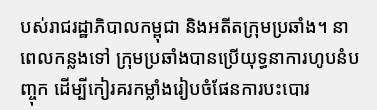បស់រាជរដ្ឋាភិបាលកម្ពុជា និងអតីតក្រុមប្រឆាំង។ នាពេលកន្លងទៅ ក្រុមប្រឆាំងបានប្រើយុទ្ធនាការហូបនំបញ្ចុក ដើម្បីកៀរគរកម្លាំងរៀបចំផែនការបះបោរ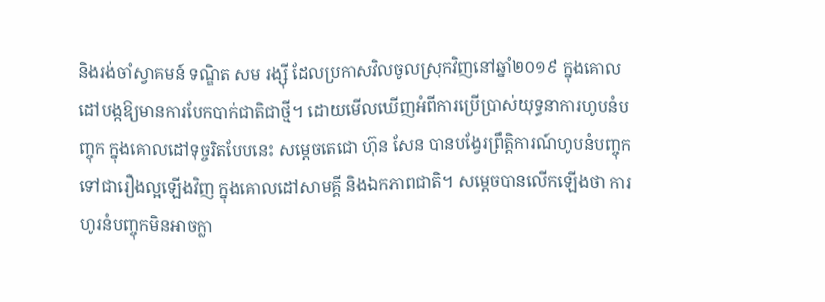និងរង់ចាំស្វាគមន៍ ទណ្ឌិត សម រង្ស៊ី ដែលប្រកាសវិលចូលស្រុកវិញនៅឆ្នាំ២០១៩ ក្នុងគោលដៅបង្កឱ្យមានការបែកបាក់ជាតិជាថ្មី។ ដោយមើលឃើញអំពីការប្រើប្រាស់យុទ្ធនាការហូបនំបញ្ចុក ក្នុងគោលដៅទុច្ចរិតបែបនេះ សម្ដេចតេជោ ហ៊ុន សែន បានបង្វែរព្រឹត្តិការណ៍ហូបនំបញ្ចុកទៅជារឿងល្អឡើងវិញ ក្នុងគោលដៅសាមគ្គី និងឯកភាពជាតិ។ សម្តេចបានលើកឡើងថា ការហូរនំបញ្ចុកមិនអាចក្លា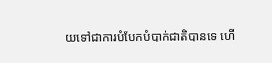យទៅជាការបំបែកបំបាក់ជាតិបានទេ ហើ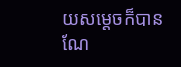យសម្ដេចក៏បានណែ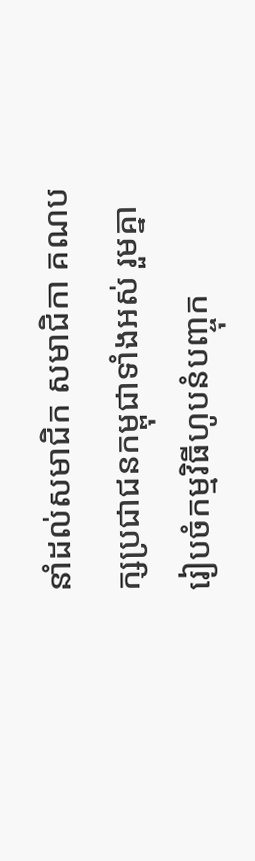នាំដល់សមាជិក សមាជិកា គណបក្សប្រជាជនកម្ពុជាទាំងអស់ រួមគ្នារៀបចំកម្មវិធីហូបនំបញ្ចុក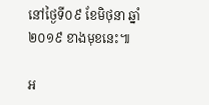នៅថ្ងៃទី០៩ ខែមិថុនា ឆ្នាំ២០១៩ ខាងមុខនេះ៕

អ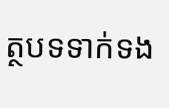ត្ថបទទាក់ទង